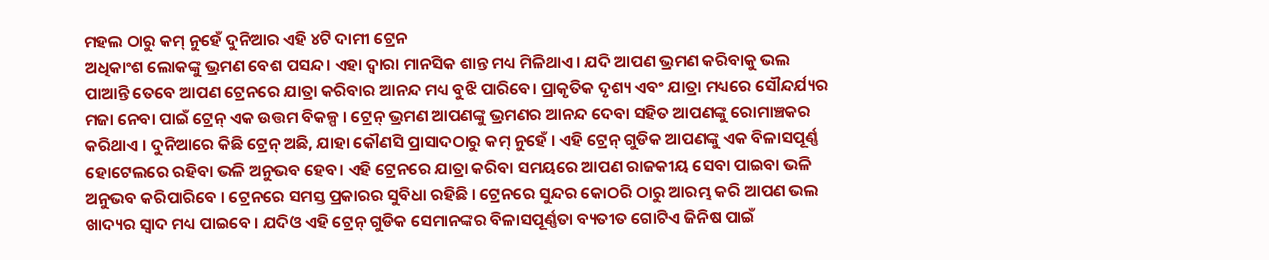ମହଲ ଠାରୁ କମ୍ ନୁହେଁ ଦୁନିଆର ଏହି ୪ଟି ଦାମୀ ଟ୍ରେନ
ଅଧିକାଂଶ ଲୋକଙ୍କୁ ଭ୍ରମଣ ବେଶ ପସନ୍ଦ। ଏହା ଦ୍ୱାରା ମାନସିକ ଶାନ୍ତ ମଧ୍ୟ ମିଳିଥାଏ। ଯଦି ଆପଣ ଭ୍ରମଣ କରିବାକୁ ଭଲ ପାଆନ୍ତି ତେବେ ଆପଣ ଟ୍ରେନରେ ଯାତ୍ରା କରିବାର ଆନନ୍ଦ ମଧ୍ୟ ବୁଝି ପାରିବେ। ପ୍ରାକୃତିକ ଦୃଶ୍ୟ ଏବଂ ଯାତ୍ରା ମଧ୍ୟରେ ସୌନ୍ଦର୍ଯ୍ୟର ମଜା ନେବା ପାଇଁ ଟ୍ରେନ୍ ଏକ ଉତ୍ତମ ବିକଳ୍ପ । ଟ୍ରେନ୍ ଭ୍ରମଣ ଆପଣଙ୍କୁ ଭ୍ରମଣର ଆନନ୍ଦ ଦେବା ସହିତ ଆପଣଙ୍କୁ ରୋମାଞ୍ଚକର କରିଥାଏ । ଦୁନିଆରେ କିଛି ଟ୍ରେନ୍ ଅଛି, ଯାହା କୌଣସି ପ୍ରାସାଦଠାରୁ କମ୍ ନୁହେଁ । ଏହି ଟ୍ରେନ୍ ଗୁଡିକ ଆପଣଙ୍କୁ ଏକ ବିଳାସପୂର୍ଣ୍ଣ ହୋଟେଲରେ ରହିବା ଭଳି ଅନୁଭବ ହେବ। ଏହି ଟ୍ରେନରେ ଯାତ୍ରା କରିବା ସମୟରେ ଆପଣ ରାଜକୀୟ ସେବା ପାଇବା ଭଳି ଅନୁଭବ କରିପାରିବେ । ଟ୍ରେନରେ ସମସ୍ତ ପ୍ରକାରର ସୁବିଧା ରହିଛି । ଟ୍ରେନରେ ସୁନ୍ଦର କୋଠରି ଠାରୁ ଆରମ୍ଭ କରି ଆପଣ ଭଲ ଖାଦ୍ୟର ସ୍ୱାଦ ମଧ୍ୟ ପାଇବେ । ଯଦିଓ ଏହି ଟ୍ରେନ୍ ଗୁଡିକ ସେମାନଙ୍କର ବିଳାସପୂର୍ଣ୍ଣତା ବ୍ୟତୀତ ଗୋଟିଏ ଜିନିଷ ପାଇଁ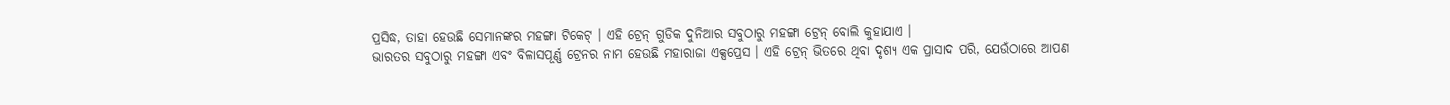ପ୍ରସିଦ୍ଧ, ତାହା ହେଉଛି ସେମାନଙ୍କର ମହଙ୍ଗା ଟିକେଟ୍ । ଏହି ଟ୍ରେନ୍ ଗୁଡିକ ଦୁନିଆର ସବୁଠାରୁ ମହଙ୍ଗା ଟ୍ରେନ୍ ବୋଲି କୁହାଯାଏ ।
ଭାରତର ସବୁଠାରୁ ମହଙ୍ଗା ଏବଂ ବିଳାସପୂର୍ଣ୍ଣ ଟ୍ରେନର ନାମ ହେଉଛି ମହାରାଜା ଏକ୍ସପ୍ରେସ । ଏହି ଟ୍ରେନ୍ ଭିତରେ ଥିବା ଦୃଶ୍ୟ ଏକ ପ୍ରାସାଦ ପରି, ଯେଉଁଠାରେ ଆପଣ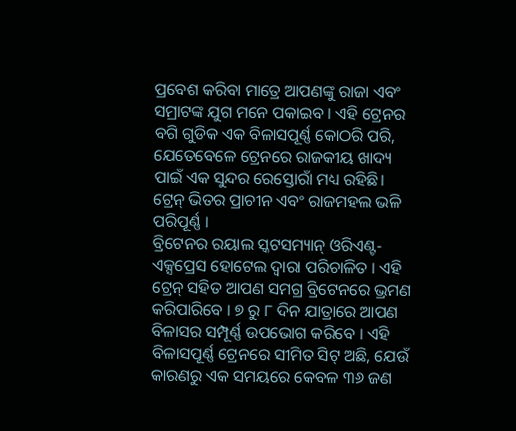ପ୍ରବେଶ କରିବା ମାତ୍ରେ ଆପଣଙ୍କୁ ରାଜା ଏବଂ ସମ୍ରାଟଙ୍କ ଯୁଗ ମନେ ପକାଇବ । ଏହି ଟ୍ରେନର ବଗି ଗୁଡିକ ଏକ ବିଳାସପୂର୍ଣ୍ଣ କୋଠରି ପରି, ଯେତେବେଳେ ଟ୍ରେନରେ ରାଜକୀୟ ଖାଦ୍ୟ ପାଇଁ ଏକ ସୁନ୍ଦର ରେସ୍ତୋରାଁ ମଧ୍ୟ ରହିଛି। ଟ୍ରେନ୍ ଭିତର ପ୍ରାଚୀନ ଏବଂ ରାଜମହଲ ଭଳି ପରିପୂର୍ଣ୍ଣ ।
ବ୍ରିଟେନର ରୟାଲ ସ୍କଟସମ୍ୟାନ୍ ଓରିଏଣ୍ଟ-ଏକ୍ସପ୍ରେସ ହୋଟେଲ ଦ୍ୱାରା ପରିଚାଳିତ । ଏହି ଟ୍ରେନ୍ ସହିତ ଆପଣ ସମଗ୍ର ବ୍ରିଟେନରେ ଭ୍ରମଣ କରିପାରିବେ । ୭ ରୁ ୮ ଦିନ ଯାତ୍ରାରେ ଆପଣ ବିଳାସର ସମ୍ପୂର୍ଣ୍ଣ ଉପଭୋଗ କରିବେ । ଏହି ବିଳାସପୂର୍ଣ୍ଣ ଟ୍ରେନରେ ସୀମିତ ସିଟ୍ ଅଛି, ଯେଉଁ କାରଣରୁ ଏକ ସମୟରେ କେବଳ ୩୬ ଜଣ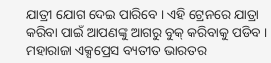ଯାତ୍ରୀ ଯୋଗ ଦେଇ ପାରିବେ । ଏହି ଟ୍ରେନରେ ଯାତ୍ରା କରିବା ପାଇଁ ଆପଣଙ୍କୁ ଆଗରୁ ବୁକ୍ କରିବାକୁ ପଡିବ ।
ମହାରାଜା ଏକ୍ସପ୍ରେସ ବ୍ୟତୀତ ଭାରତର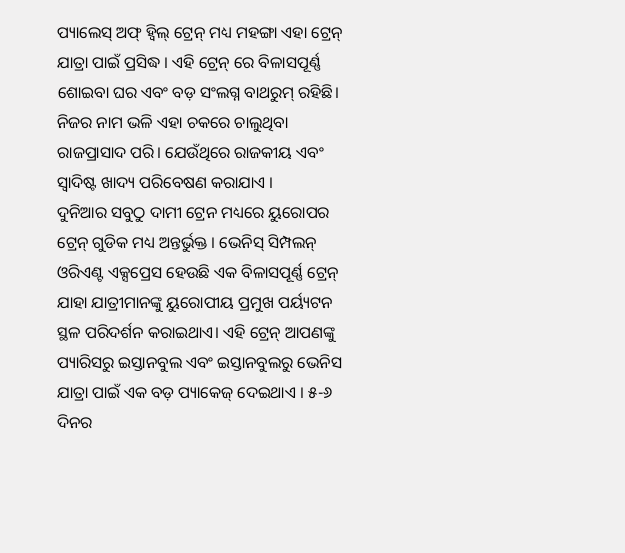ପ୍ୟାଲେସ୍ ଅଫ୍ ହ୍ୱିଲ୍ ଟ୍ରେନ୍ ମଧ୍ୟ ମହଙ୍ଗା ଏହା ଟ୍ରେନ୍ ଯାତ୍ରା ପାଇଁ ପ୍ରସିଦ୍ଧ । ଏହି ଟ୍ରେନ୍ ରେ ବିଳାସପୂର୍ଣ୍ଣ ଶୋଇବା ଘର ଏବଂ ବଡ଼ ସଂଲଗ୍ନ ବାଥରୁମ୍ ରହିଛି। ନିଜର ନାମ ଭଳି ଏହା ଚକରେ ଚାଲୁଥିବା ରାଜପ୍ରାସାଦ ପରି। ଯେଉଁଥିରେ ରାଜକୀୟ ଏବଂ ସ୍ୱାଦିଷ୍ଟ ଖାଦ୍ୟ ପରିବେଷଣ କରାଯାଏ ।
ଦୁନିଆର ସବୁଠୁ ଦାମୀ ଟ୍ରେନ ମଧ୍ୟରେ ୟୁରୋପର ଟ୍ରେନ୍ ଗୁଡିକ ମଧ୍ୟ ଅନ୍ତର୍ଭୁକ୍ତ । ଭେନିସ୍ ସିମ୍ପଲନ୍ ଓରିଏଣ୍ଟ ଏକ୍ସପ୍ରେସ ହେଉଛି ଏକ ବିଳାସପୂର୍ଣ୍ଣ ଟ୍ରେନ୍ ଯାହା ଯାତ୍ରୀମାନଙ୍କୁ ୟୁରୋପୀୟ ପ୍ରମୁଖ ପର୍ୟ୍ୟଟନ ସ୍ଥଳ ପରିଦର୍ଶନ କରାଇଥାଏ। ଏହି ଟ୍ରେନ୍ ଆପଣଙ୍କୁ ପ୍ୟାରିସରୁ ଇସ୍ତାନବୁଲ ଏବଂ ଇସ୍ତାନବୁଲରୁ ଭେନିସ ଯାତ୍ରା ପାଇଁ ଏକ ବଡ଼ ପ୍ୟାକେଜ୍ ଦେଇଥାଏ । ୫-୬ ଦିନର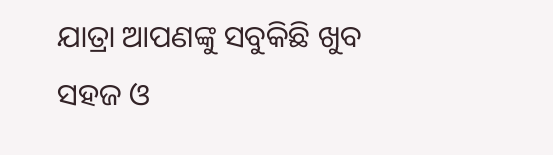ଯାତ୍ରା ଆପଣଙ୍କୁ ସବୁକିଛି ଖୁବ ସହଜ ଓ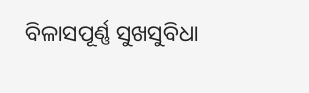ବିଳାସପୂର୍ଣ୍ଣ ସୁଖସୁବିଧା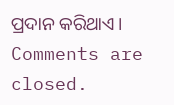ପ୍ରଦାନ କରିଥାଏ।
Comments are closed.